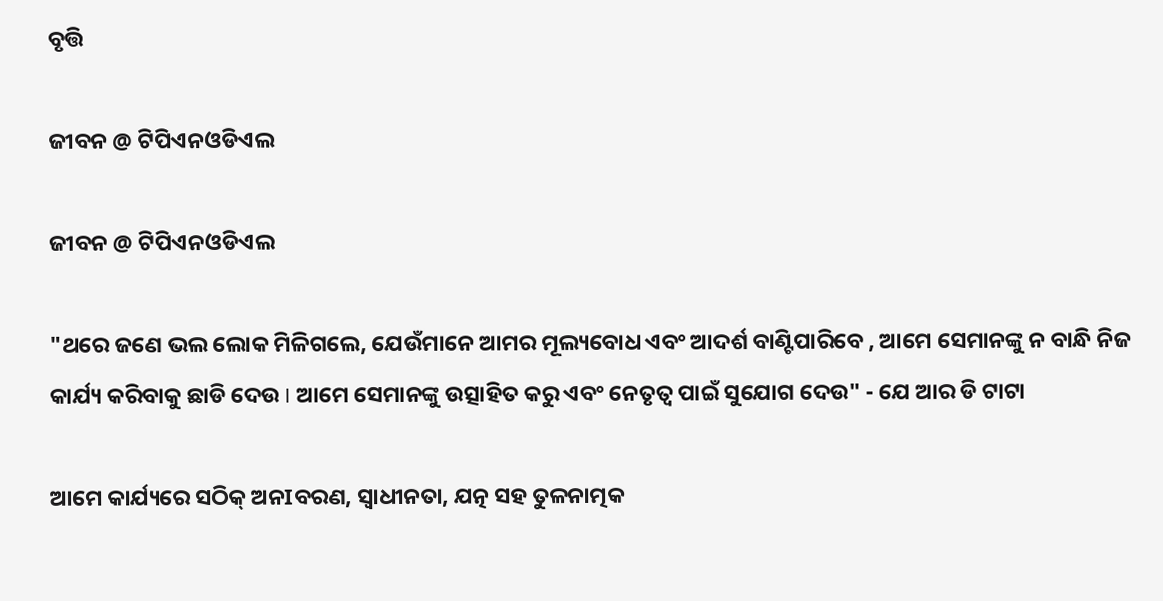ବୃତ୍ତି

ଜୀବନ @ ଟିପିଏନଓଡିଏଲ

ଜୀବନ @ ଟିପିଏନଓଡିଏଲ

"ଥରେ ଜଣେ ଭଲ ଲୋକ ମିଳିଗଲେ, ଯେଉଁମାନେ ଆମର ମୂଲ୍ୟବୋଧ ଏବଂ ଆଦର୍ଶ ବାଣ୍ଟିପାରିବେ , ଆମେ ସେମାନଙ୍କୁ ନ ବାନ୍ଧି ନିଜ କାର୍ଯ୍ୟ କରିବାକୁ ଛାଡି ଦେଉ I ଆମେ ସେମାନଙ୍କୁ ଉତ୍ସାହିତ କରୁ ଏବଂ ନେତୃତ୍ୱ ପାଇଁ ସୁଯୋଗ ଦେଉ" - ଯେ ଆର ଡି ଟାଟା

ଆମେ କାର୍ଯ୍ୟରେ ସଠିକ୍ ଅନIବରଣ, ସ୍ୱାଧୀନତା, ଯତ୍ନ ସହ ତୁଳନାତ୍ମକ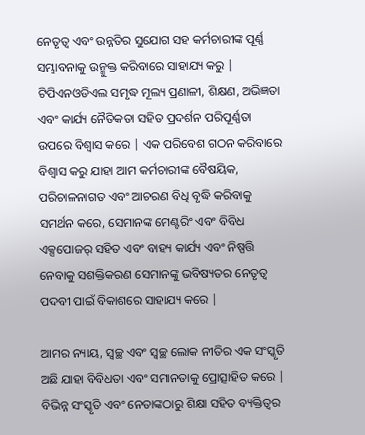ନେତୃତ୍ୱ ଏବଂ ଉନ୍ନତିର ସୁଯୋଗ ସହ କର୍ମଚାରୀଙ୍କ ପୂର୍ଣ୍ଣ ସମ୍ଭାବନାକୁ ଉନ୍ମୁକ୍ତ କରିବାରେ ସାହାଯ୍ୟ କରୁ | ଟିପିଏନଓଡିଏଲ ସମୃଦ୍ଧ ମୂଲ୍ୟ ପ୍ରଣାଳୀ, ଶିକ୍ଷଣ, ଅଭିଜ୍ଞତା ଏବଂ କାର୍ଯ୍ୟ ନୈତିକତା ସହିତ ପ୍ରଦର୍ଶନ ପରିପୂର୍ଣ୍ଣତା ଉପରେ ବିଶ୍ୱାସ କରେ | ଏକ ପରିବେଶ ଗଠନ କରିବାରେ ବିଶ୍ଵାସ କରୁ ଯାହା ଆମ କର୍ମଚାରୀଙ୍କ ବୈଷୟିକ, ପରିଚାଳନାଗତ ଏବଂ ଆଚରଣ ବିଧି ବୃଦ୍ଧି କରିବାକୁ ସମର୍ଥନ କରେ, ସେମାନଙ୍କ ମେଣ୍ଟରିଂ ଏବଂ ବିବିଧ ଏକ୍ସପୋଜର୍ ସହିତ ଏବଂ ବାହ୍ୟ କାର୍ଯ୍ୟ ଏବଂ ନିଷ୍ପତ୍ତି ନେବାକୁ ସଶକ୍ତିକରଣ ସେମାନଙ୍କୁ ଭବିଷ୍ୟତର ନେତୃତ୍ୱ ପଦବୀ ପାଇଁ ବିକାଶରେ ସାହାଯ୍ୟ କରେ |

ଆମର ନ୍ୟାୟ, ସ୍ୱଚ୍ଛ ଏବଂ ସ୍ୱଚ୍ଛ ଲୋକ ନୀତିର ଏକ ସଂସ୍କୃତି ଅଛି ଯାହା ବିବିଧତା ଏବଂ ସମାନତାକୁ ପ୍ରୋତ୍ସାହିତ କରେ | ବିଭିନ୍ନ ସଂସ୍କୃତି ଏବଂ ନେତାଙ୍କଠାରୁ ଶିକ୍ଷା ସହିତ ବ୍ୟକ୍ତିତ୍ୱର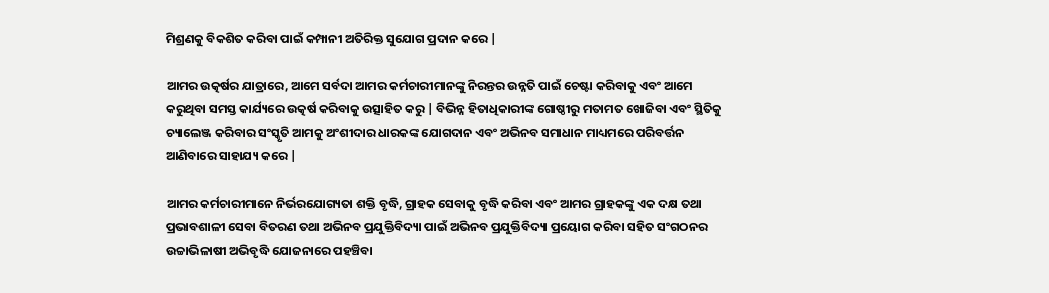ମିଶ୍ରଣକୁ ବିକଶିତ କରିବା ପାଇଁ କମ୍ପାନୀ ଅତିରିକ୍ତ ସୁଯୋଗ ପ୍ରଦାନ କରେ |

ଆମର ଉତ୍କର୍ଷର ଯାତ୍ରାରେ, ଆମେ ସର୍ବଦା ଆମର କର୍ମଚାରୀମାନଙ୍କୁ ନିରନ୍ତର ଉନ୍ନତି ପାଇଁ ଚେଷ୍ଟା କରିବାକୁ ଏବଂ ଆମେ କରୁଥିବା ସମସ୍ତ କାର୍ଯ୍ୟରେ ଉତ୍କର୍ଷ କରିବାକୁ ଉତ୍ସାହିତ କରୁ | ବିଭିନ୍ନ ହିତାଧିକାରୀଙ୍କ ଗୋଷ୍ଠୀରୁ ମତାମତ ଖୋଜିବା ଏବଂ ସ୍ଥିତିକୁ ଚ୍ୟାଲେଞ୍ଜ କରିବାର ସଂସ୍କୃତି ଆମକୁ ଅଂଶୀଦାର ଧାରକଙ୍କ ଯୋଗଦାନ ଏବଂ ଅଭିନବ ସମାଧାନ ମାଧ୍ୟମରେ ପରିବର୍ତ୍ତନ ଆଣିବାରେ ସାହାଯ୍ୟ କରେ |

ଆମର କର୍ମଚାରୀମାନେ ନିର୍ଭରଯୋଗ୍ୟତା ଶକ୍ତି ବୃଦ୍ଧି, ଗ୍ରାହକ ସେବାକୁ ବୃଦ୍ଧି କରିବା ଏବଂ ଆମର ଗ୍ରାହକଙ୍କୁ ଏକ ଦକ୍ଷ ତଥା ପ୍ରଭାବଶାଳୀ ସେବା ବିତରଣ ତଥା ଅଭିନବ ପ୍ରଯୁକ୍ତିବିଦ୍ୟା ପାଇଁ ଅଭିନବ ପ୍ରଯୁକ୍ତିବିଦ୍ୟା ପ୍ରୟୋଗ କରିବା ସହିତ ସଂଗଠନର ଉଚ୍ଚାଭିଳାଷୀ ଅଭିବୃଦ୍ଧି ଯୋଜନାରେ ପହଞ୍ଚିବା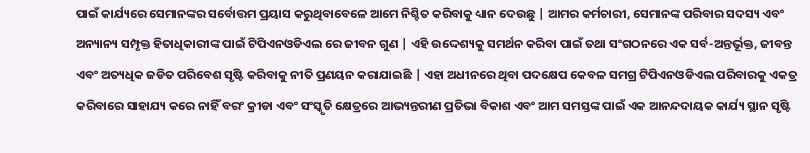ପାଇଁ କାର୍ଯ୍ୟରେ ସେମାନଙ୍କର ସର୍ବୋତ୍ତମ ପ୍ରୟାସ କରୁଥିବାବେଳେ ଆମେ ନିଶ୍ଚିତ କରିବାକୁ ଧ୍ୟାନ ଦେଉଛୁ | ଆମର କର୍ମଚାରୀ, ସେମାନଙ୍କ ପରିବାର ସଦସ୍ୟ ଏବଂ ଅନ୍ୟାନ୍ୟ ସମ୍ପୃକ୍ତ ହିତାଧିକାରୀଙ୍କ ପାଇଁ ଟିପିଏନଓଡିଏଲ ରେ ଜୀବନ ଗୁଣ | ଏହି ଉଦ୍ଦେଶ୍ୟକୁ ସମର୍ଥନ କରିବା ପାଇଁ ତଥା ସଂଗଠନରେ ଏକ ସର୍ବ-ଅନ୍ତର୍ଭୂକ୍ତ, ଜୀବନ୍ତ ଏବଂ ଅତ୍ୟଧିକ ଜଡିତ ପରିବେଶ ସୃଷ୍ଟି କରିବାକୁ ନୀତି ପ୍ରଣୟନ କରାଯାଇଛି | ଏହା ଅଧୀନରେ ଥିବା ପଦକ୍ଷେପ କେବଳ ସମଗ୍ର ଟିପିଏନଓଡିଏଲ ପରିବାରକୁ ଏକତ୍ର କରିବାରେ ସାହାଯ୍ୟ କରେ ନାହିଁ ବରଂ କ୍ରୀଡା ଏବଂ ସଂସ୍କୃତି କ୍ଷେତ୍ରରେ ଆଭ୍ୟନ୍ତରୀଣ ପ୍ରତିଭା ବିକାଶ ଏବଂ ଆମ ସମସ୍ତଙ୍କ ପାଇଁ ଏକ ଆନନ୍ଦଦାୟକ କାର୍ଯ୍ୟ ସ୍ଥାନ ସୃଷ୍ଟି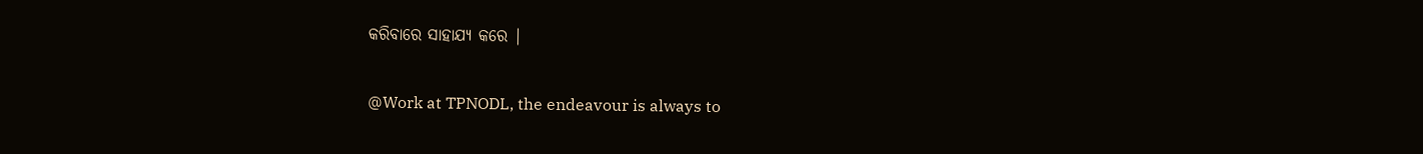କରିବାରେ ସାହାଯ୍ୟ କରେ |

@Work at TPNODL, the endeavour is always to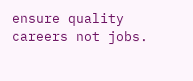ensure quality careers not jobs.